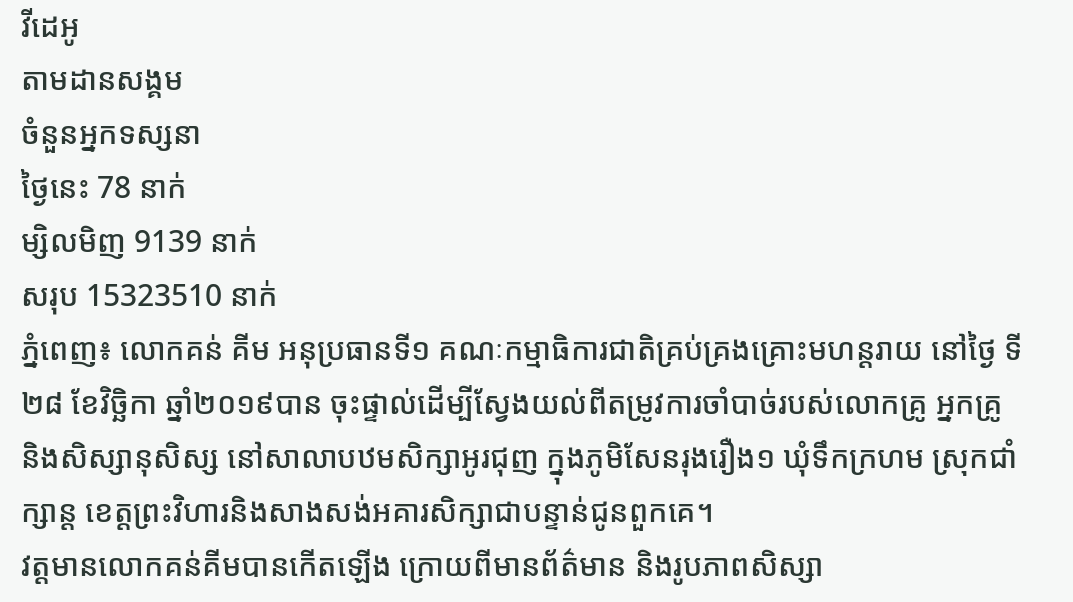វីដេអូ
តាមដានសង្គម
ចំនួនអ្នកទស្សនា
ថ្ងៃនេះ 78 នាក់
ម្សិលមិញ 9139 នាក់
សរុប 15323510 នាក់
ភ្នំពេញ៖ លោកគន់ គីម អនុប្រធានទី១ គណៈកម្មាធិការជាតិគ្រប់គ្រងគ្រោះមហន្តរាយ នៅថ្ងៃ ទី២៨ ខែវិច្ឆិកា ឆ្នាំ២០១៩បាន ចុះផ្ទាល់ដើម្បីស្វែងយល់ពីតម្រូវការចាំបាច់របស់លោកគ្រូ អ្នកគ្រូ និងសិស្សានុសិស្ស នៅសាលាបឋមសិក្សាអូរជុញ ក្នុងភូមិសែនរុងរឿង១ ឃុំទឹកក្រហម ស្រុកជាំក្សាន្ដ ខេត្តព្រះវិហារនិងសាងសង់អគារសិក្សាជាបន្ទាន់ជូនពួកគេ។
វត្តមានលោកគន់គីមបានកើតឡើង ក្រោយពីមានព័ត៌មាន និងរូបភាពសិស្សា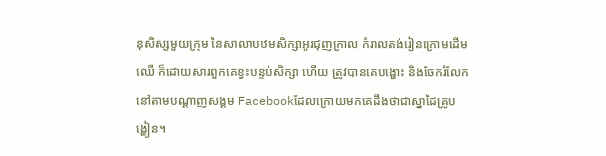នុសិស្សមួយក្រុម នៃសាលាបឋមសិក្សាអូរជុញក្រាល កំរាលតង់រៀនក្រោមដើមឈើ ក៏ដោយសារពួកគេខ្វះបន្ទប់សិក្សា ហើយ ត្រូវបានគេបង្ហោះ និងចែករំលែកនៅតាមបណ្ដាញសង្គម Facebookដែលក្រោយមកគេដឹងថាជាស្នាដៃគ្រូបង្ហៀន។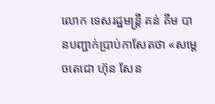លោក ទេសរដ្ឋមន្ដ្រី គន់ គីម បានបញ្ជាក់ប្រាប់កាសែតថា «សម្ដេចតេជោ ហ៊ុន សែន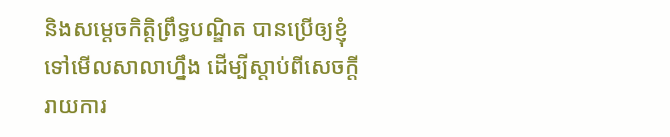និងសម្ដេចកិត្តិព្រឹទ្ធបណ្ឌិត បានប្រើឲ្យខ្ញុំទៅមើលសាលាហ្នឹង ដើម្បីស្ដាប់ពីសេចក្ដីរាយការ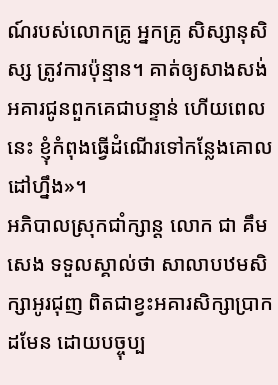ណ៍របស់លោកគ្រូ អ្នកគ្រូ សិស្សានុសិស្ស ត្រូវការប៉ុន្មាន។ គាត់ឲ្យសាងសង់អគារជូនពួកគេជាបន្ទាន់ ហើយពេលនេះ ខ្ញុំកំពុងធ្វើដំណើរទៅកន្លែងគោលដៅហ្នឹង»។
អភិបាលស្រុកជាំក្សាន្ដ លោក ជា គឹមសេង ទទួលស្គាល់ថា សាលាបឋមសិក្សាអូរជុញ ពិតជាខ្វះអគារសិក្សាប្រាកដមែន ដោយបច្ចុប្ប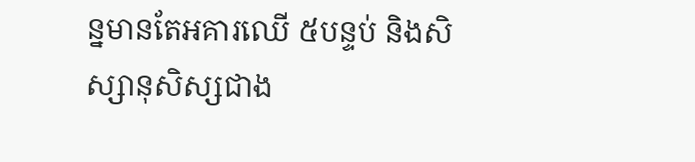ន្នមានតែអគារឈើ ៥បន្ទប់ និងសិស្សានុសិស្សជាង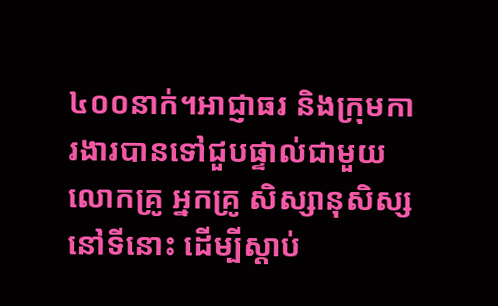៤០០នាក់។អាជ្ញាធរ និងក្រុមការងារបានទៅជួបផ្ទាល់ជាមួយលោកគ្រូ អ្នកគ្រូ សិស្សានុសិស្សនៅទីនោះ ដើម្បីស្ដាប់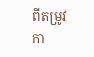ពីតម្រូវកា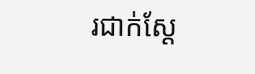រជាក់ស្ដែ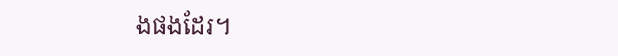ងផងដែរ។